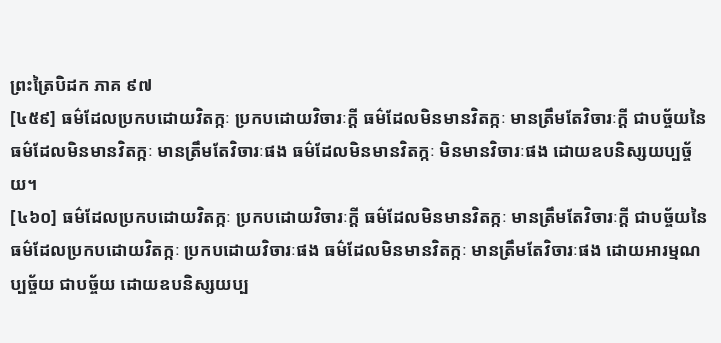ព្រះត្រៃបិដក ភាគ ៩៧
[៤៥៩] ធម៌ដែលប្រកបដោយវិតក្កៈ ប្រកបដោយវិចារៈក្តី ធម៌ដែលមិនមានវិតក្កៈ មានត្រឹមតែវិចារៈក្តី ជាបច្ច័យនៃធម៌ដែលមិនមានវិតក្កៈ មានត្រឹមតែវិចារៈផង ធម៌ដែលមិនមានវិតក្កៈ មិនមានវិចារៈផង ដោយឧបនិស្សយប្បច្ច័យ។
[៤៦០] ធម៌ដែលប្រកបដោយវិតក្កៈ ប្រកបដោយវិចារៈក្តី ធម៌ដែលមិនមានវិតក្កៈ មានត្រឹមតែវិចារៈក្តី ជាបច្ច័យនៃធម៌ដែលប្រកបដោយវិតក្កៈ ប្រកបដោយវិចារៈផង ធម៌ដែលមិនមានវិតក្កៈ មានត្រឹមតែវិចារៈផង ដោយអារម្មណប្បច្ច័យ ជាបច្ច័យ ដោយឧបនិស្សយប្ប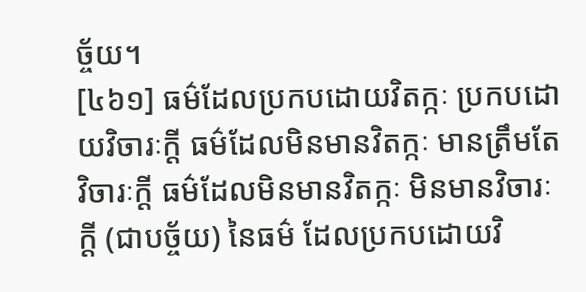ច្ច័យ។
[៤៦១] ធម៌ដែលប្រកបដោយវិតក្កៈ ប្រកបដោយវិចារៈក្តី ធម៌ដែលមិនមានវិតក្កៈ មានត្រឹមតែវិចារៈក្តី ធម៌ដែលមិនមានវិតក្កៈ មិនមានវិចារៈក្តី (ជាបច្ច័យ) នៃធម៌ ដែលប្រកបដោយវិ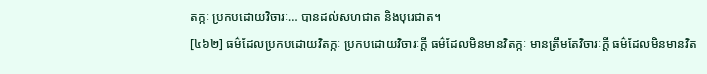តក្កៈ ប្រកបដោយវិចារៈ… បានដល់សហជាត និងបុរេជាត។
[៤៦២] ធម៌ដែលប្រកបដោយវិតក្កៈ ប្រកបដោយវិចារៈក្តី ធម៌ដែលមិនមានវិតក្កៈ មានត្រឹមតែវិចារៈក្តី ធម៌ដែលមិនមានវិត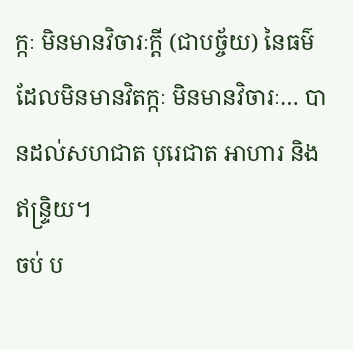ក្កៈ មិនមានវិចារៈក្តី (ជាបច្ច័យ) នៃធម៌ ដែលមិនមានវិតក្កៈ មិនមានវិចារៈ… បានដល់សហជាត បុរេជាត អាហារ និងឥន្ទ្រិយ។
ចប់ ប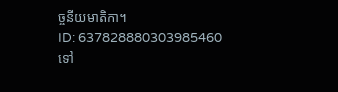ច្ចនីយមាតិកា។
ID: 637828880303985460
ទៅ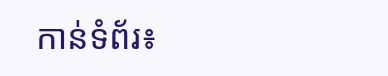កាន់ទំព័រ៖